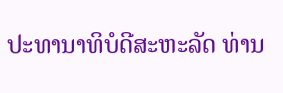ປະທານາທິບໍດີສະຫະລັດ ທ່ານ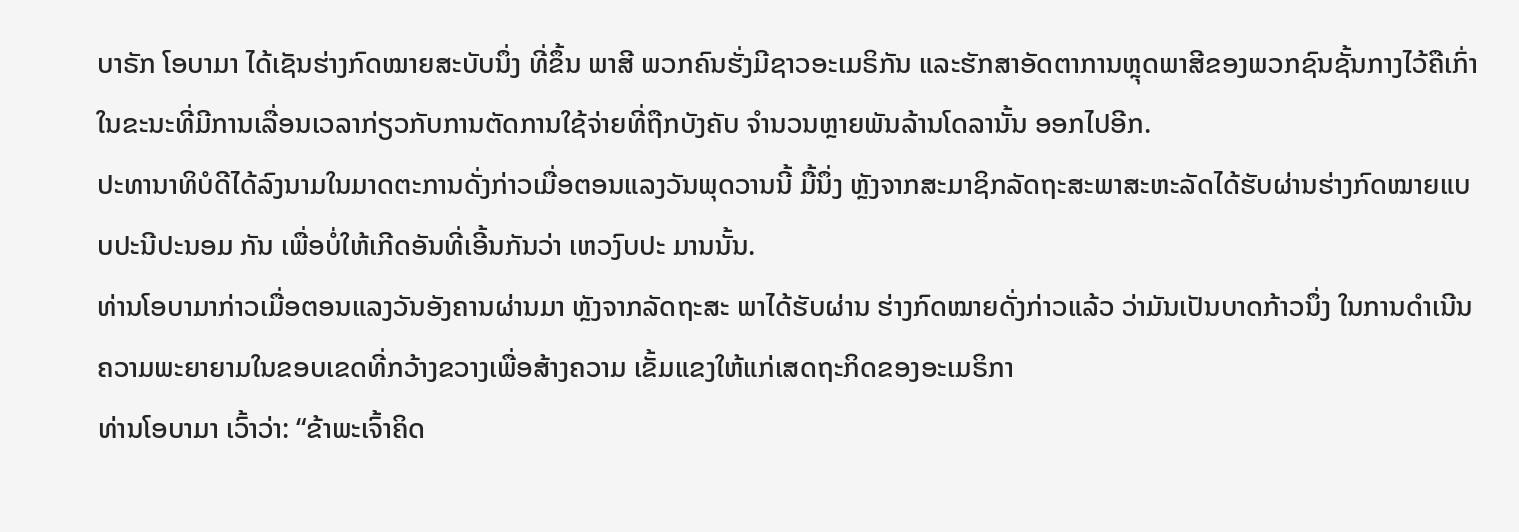ບາຣັກ ໂອບາມາ ໄດ້ເຊັນຮ່າງກົດໝາຍສະບັບນຶ່ງ ທີ່ຂຶ້ນ ພາສີ ພວກຄົນຮັ່ງມີຊາວອະເມຣິກັນ ແລະຮັກສາອັດຕາການຫຼຸດພາສີຂອງພວກຊົນຊັ້ນກາງໄວ້ຄືເກົ່າ ໃນຂະນະທີ່ມີການເລື່ອນເວລາກ່ຽວກັບການຕັດການໃຊ້ຈ່າຍທີ່ຖືກບັງຄັບ ຈໍານວນຫຼາຍພັນລ້ານໂດລານັ້ນ ອອກໄປອີກ.
ປະທານາທິບໍດີໄດ້ລົງນາມໃນມາດຕະການດັ່ງກ່າວເມື່ອຕອນແລງວັນພຸດວານນີ້ ມື້ນຶ່ງ ຫຼັງຈາກສະມາຊິກລັດຖະສະພາສະຫະລັດໄດ້ຮັບຜ່ານຮ່າງກົດໝາຍແບບປະນີປະນອມ ກັນ ເພື່ອບໍ່ໃຫ້ເກີດອັນທີ່ເອີ້ນກັນວ່າ ເຫວງົບປະ ມານນັ້ນ.
ທ່ານໂອບາມາກ່າວເມື່ອຕອນແລງວັນອັງຄານຜ່ານມາ ຫຼັງຈາກລັດຖະສະ ພາໄດ້ຮັບຜ່ານ ຮ່າງກົດໝາຍດັ່ງກ່າວແລ້ວ ວ່າມັນເປັນບາດກ້າວນຶ່ງ ໃນການດຳເນີນຄວາມພະຍາຍາມໃນຂອບເຂດທີ່ກວ້າງຂວາງເພື່ອສ້າງຄວາມ ເຂັ້ມແຂງໃຫ້ແກ່ເສດຖະກິດຂອງອະເມຣິກາ
ທ່ານໂອບາມາ ເວົ້າວ່າ: “ຂ້າພະເຈົ້າຄິດ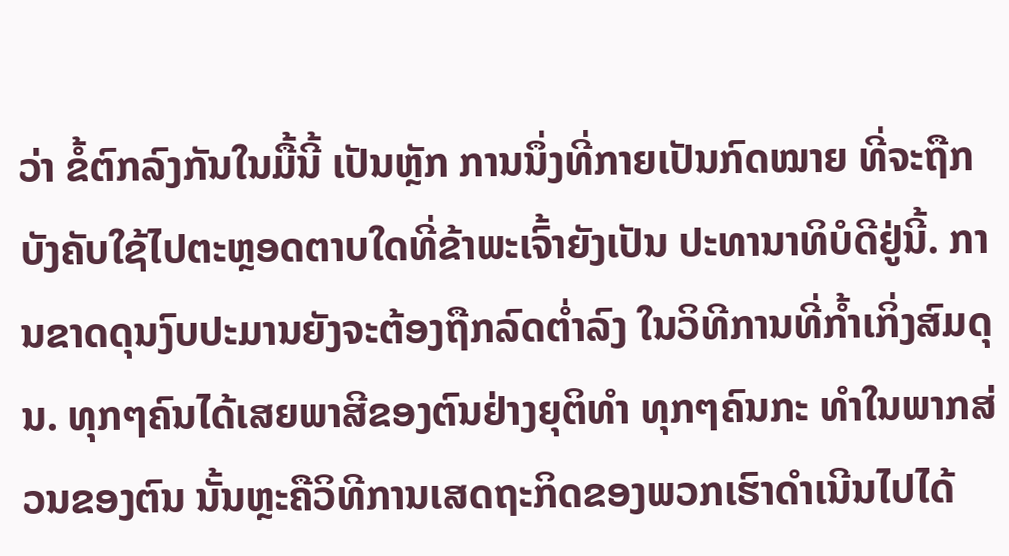ວ່າ ຂໍ້ຕົກລົງກັນໃນມື້ນີ້ ເປັນຫຼັກ ການນຶ່ງທີ່ກາຍເປັນກົດໝາຍ ທີ່ຈະຖືກບັງຄັບໃຊ້ໄປຕະຫຼອດຕາບໃດທີ່ຂ້າພະເຈົ້າຍັງເປັນ ປະທານາທິບໍດີຢູ່ນີ້. ການຂາດດຸນງົບປະມານຍັງຈະຕ້ອງຖືກລົດຕໍ່າລົງ ໃນວິທີການທີ່ກໍ້າເກິ່ງສົມດຸນ. ທຸກໆຄົນໄດ້ເສຍພາສີຂອງຕົນຢ່າງຍຸຕິທຳ ທຸກໆຄົນກະ ທໍາໃນພາກສ່ວນຂອງຕົນ ນັ້ນຫຼະຄືວິທີການເສດຖະກິດຂອງພວກເຮົາດໍາເນີນໄປໄດ້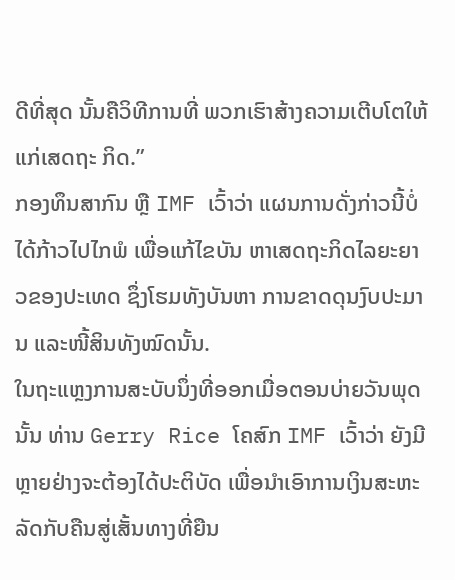ດີທີ່ສຸດ ນັ້ນຄືວິທີການທີ່ ພວກເຮົາສ້າງຄວາມເຕີບໂຕໃຫ້ແກ່ເສດຖະ ກິດ.”
ກອງທຶນສາກົນ ຫຼື IMF ເວົ້າວ່າ ແຜນການດັ່ງກ່າວນີ້ບໍ່ໄດ້ກ້າວໄປໄກພໍ ເພື່ອແກ້ໄຂບັນ ຫາເສດຖະກິດໄລຍະຍາວຂອງປະເທດ ຊຶ່ງໂຮມທັງບັນຫາ ການຂາດດຸນງົບປະມານ ແລະໜີ້ສິນທັງໝົດນັ້ນ.
ໃນຖະແຫຼງການສະບັບນຶ່ງທີ່ອອກເມື່ອຕອນບ່າຍວັນພຸດນັ້ນ ທ່ານ Gerry Rice ໂຄສົກ IMF ເວົ້າວ່າ ຍັງມີຫຼາຍຢ່າງຈະຕ້ອງໄດ້ປະຕິບັດ ເພື່ອນໍາເອົາການເງິນສະຫະລັດກັບຄືນສູ່ເສັ້ນທາງທີ່ຍືນ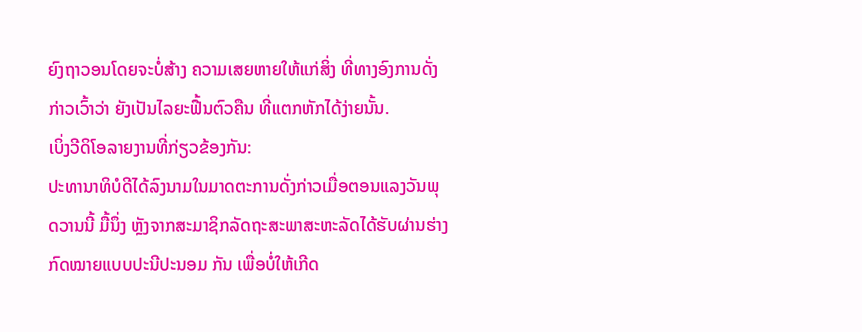ຍົງຖາວອນໂດຍຈະບໍ່ສ້າງ ຄວາມເສຍຫາຍໃຫ້ແກ່ສິ່ງ ທີ່ທາງອົງການດັ່ງ ກ່າວເວົ້າວ່າ ຍັງເປັນໄລຍະຟື້ນຕົວຄືນ ທີ່ແຕກຫັກໄດ້ງ່າຍນັ້ນ.
ເບິ່ງວີດິໂອລາຍງານທີ່ກ່ຽວຂ້ອງກັນ:
ປະທານາທິບໍດີໄດ້ລົງນາມໃນມາດຕະການດັ່ງກ່າວເມື່ອຕອນແລງວັນພຸດວານນີ້ ມື້ນຶ່ງ ຫຼັງຈາກສະມາຊິກລັດຖະສະພາສະຫະລັດໄດ້ຮັບຜ່ານຮ່າງກົດໝາຍແບບປະນີປະນອມ ກັນ ເພື່ອບໍ່ໃຫ້ເກີດ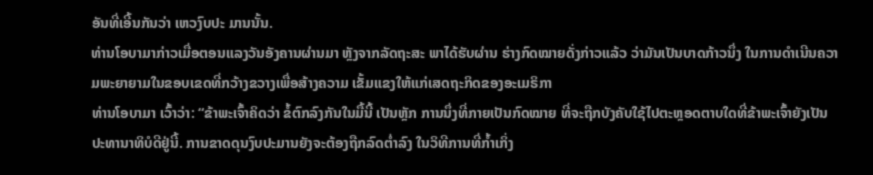ອັນທີ່ເອີ້ນກັນວ່າ ເຫວງົບປະ ມານນັ້ນ.
ທ່ານໂອບາມາກ່າວເມື່ອຕອນແລງວັນອັງຄານຜ່ານມາ ຫຼັງຈາກລັດຖະສະ ພາໄດ້ຮັບຜ່ານ ຮ່າງກົດໝາຍດັ່ງກ່າວແລ້ວ ວ່າມັນເປັນບາດກ້າວນຶ່ງ ໃນການດຳເນີນຄວາມພະຍາຍາມໃນຂອບເຂດທີ່ກວ້າງຂວາງເພື່ອສ້າງຄວາມ ເຂັ້ມແຂງໃຫ້ແກ່ເສດຖະກິດຂອງອະເມຣິກາ
ທ່ານໂອບາມາ ເວົ້າວ່າ: “ຂ້າພະເຈົ້າຄິດວ່າ ຂໍ້ຕົກລົງກັນໃນມື້ນີ້ ເປັນຫຼັກ ການນຶ່ງທີ່ກາຍເປັນກົດໝາຍ ທີ່ຈະຖືກບັງຄັບໃຊ້ໄປຕະຫຼອດຕາບໃດທີ່ຂ້າພະເຈົ້າຍັງເປັນ ປະທານາທິບໍດີຢູ່ນີ້. ການຂາດດຸນງົບປະມານຍັງຈະຕ້ອງຖືກລົດຕໍ່າລົງ ໃນວິທີການທີ່ກໍ້າເກິ່ງ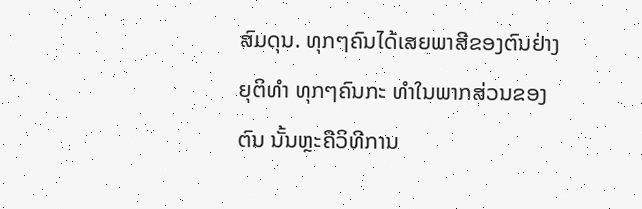ສົມດຸນ. ທຸກໆຄົນໄດ້ເສຍພາສີຂອງຕົນຢ່າງຍຸຕິທຳ ທຸກໆຄົນກະ ທໍາໃນພາກສ່ວນຂອງຕົນ ນັ້ນຫຼະຄືວິທີການ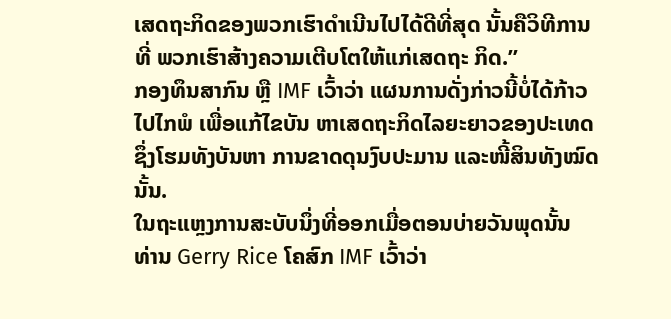ເສດຖະກິດຂອງພວກເຮົາດໍາເນີນໄປໄດ້ດີທີ່ສຸດ ນັ້ນຄືວິທີການທີ່ ພວກເຮົາສ້າງຄວາມເຕີບໂຕໃຫ້ແກ່ເສດຖະ ກິດ.”
ກອງທຶນສາກົນ ຫຼື IMF ເວົ້າວ່າ ແຜນການດັ່ງກ່າວນີ້ບໍ່ໄດ້ກ້າວໄປໄກພໍ ເພື່ອແກ້ໄຂບັນ ຫາເສດຖະກິດໄລຍະຍາວຂອງປະເທດ ຊຶ່ງໂຮມທັງບັນຫາ ການຂາດດຸນງົບປະມານ ແລະໜີ້ສິນທັງໝົດນັ້ນ.
ໃນຖະແຫຼງການສະບັບນຶ່ງທີ່ອອກເມື່ອຕອນບ່າຍວັນພຸດນັ້ນ ທ່ານ Gerry Rice ໂຄສົກ IMF ເວົ້າວ່າ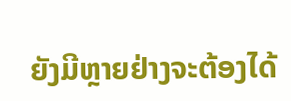ຍັງມີຫຼາຍຢ່າງຈະຕ້ອງໄດ້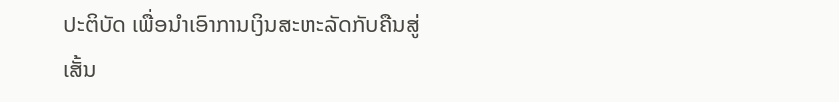ປະຕິບັດ ເພື່ອນໍາເອົາການເງິນສະຫະລັດກັບຄືນສູ່ເສັ້ນ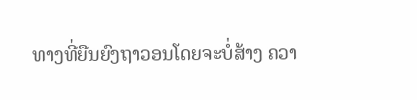ທາງທີ່ຍືນຍົງຖາວອນໂດຍຈະບໍ່ສ້າງ ຄວາ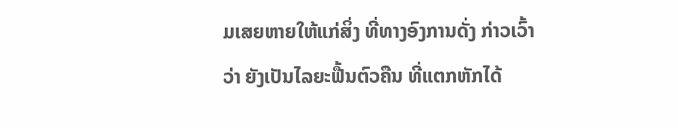ມເສຍຫາຍໃຫ້ແກ່ສິ່ງ ທີ່ທາງອົງການດັ່ງ ກ່າວເວົ້າວ່າ ຍັງເປັນໄລຍະຟື້ນຕົວຄືນ ທີ່ແຕກຫັກໄດ້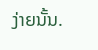ງ່າຍນັ້ນ.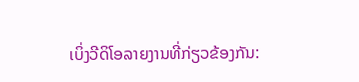ເບິ່ງວີດິໂອລາຍງານທີ່ກ່ຽວຂ້ອງກັນ: